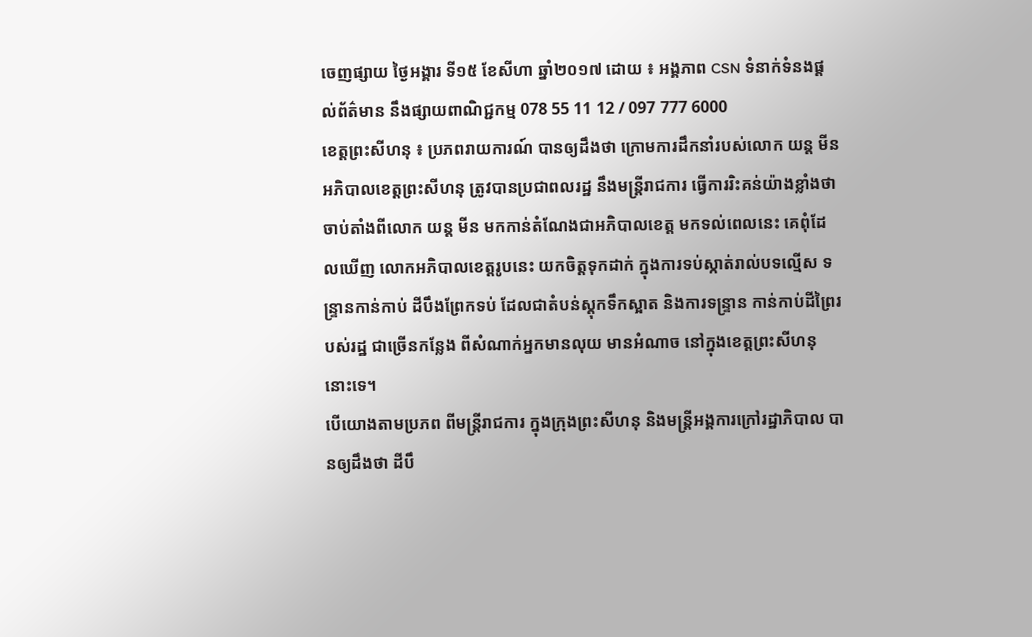ចេញផ្សាយ ថ្ងៃអង្គារ ទី១៥ ខែសីហា ឆ្នាំ២០១៧ ដោយ ៖ អង្គភាព CSN ទំនាក់ទំនងផ្ដល់ព័ត៌មាន នឹងផ្សាយពាណិជ្ជកម្ម 078 55 11 12 / 097 777 6000
ខេត្តព្រះសីហនុ ៖ ប្រភពរាយការណ៍ បានឲ្យដឹងថា ក្រោមការដឹកនាំរបស់លោក យន្ត មីន អភិបាលខេត្តព្រះសីហនុ ត្រូវបានប្រជាពលរដ្ឋ នឹងមន្ត្រីរាជការ ធ្វើការរិះគន់យ៉ាងខ្លាំងថា ចាប់តាំងពីលោក យន្ត មីន មកកាន់តំណែងជាអភិបាលខេត្ត មកទល់ពេលនេះ គេពុំដែលឃើញ លោកអភិបាលខេត្តរូបនេះ យកចិត្តទុកដាក់ ក្នុងការទប់ស្កាត់រាល់បទល្មើស ទន្ទ្រានកាន់កាប់ ដីបឹងព្រែកទប់ ដែលជាតំបន់ស្តុកទឹកស្អាត និងការទន្ទ្រាន កាន់កាប់ដីព្រៃរបស់រដ្ឋ ជាច្រើនកន្លែង ពីសំណាក់អ្នកមានលុយ មានអំណាច នៅក្នុងខេត្តព្រះសីហនុ នោះទេ។
បើយោងតាមប្រភព ពីមន្ត្រីរាជការ ក្នុងក្រុងព្រះសីហនុ និងមន្ត្រីអង្គការក្រៅរដ្ឋាភិបាល បានឲ្យដឹងថា ដីបឹ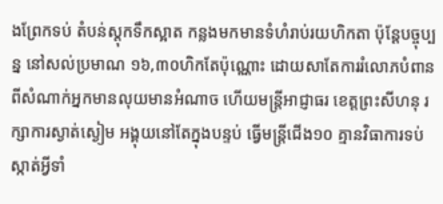ងព្រែកទប់ តំបន់ស្តុកទឹកស្អាត កន្លងមកមានទំហំរាប់រយហិកតា ប៉ុន្តែបច្ចុប្បន្ន នៅសល់ប្រមាណ ១៦,៣០ហិកតែប៉ុណ្ណោះ ដោយសាតែការរំលោភបំពាន ពីសំណាក់អ្នកមានលុយមានអំណាច ហើយមន្ត្រីអាជ្ញាធរ ខេត្តព្រះសីហនុ រក្សាការស្ងាត់ស្ងៀម អង្គុយនៅតែក្នុងបន្ទប់ ធ្វើមន្ត្រីជើង១០ គ្មានវិធាការទប់ស្កាត់អ្វីទាំ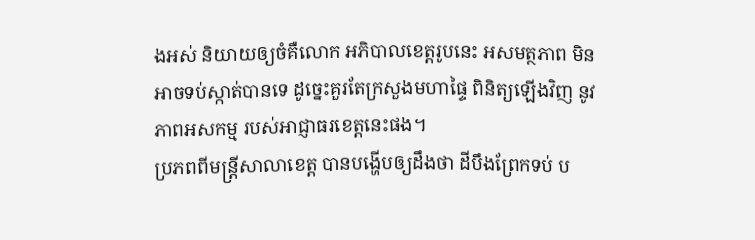ងអស់ និយាយឲ្យចំគឺលោក អភិបាលខេត្តរូបនេះ អសមត្ថភាព មិនអាចទប់ស្កាត់បានទេ ដូច្នេះគួរតែក្រសួងមហាផ្ទៃ ពិនិត្យឡើងវិញ នូវភាពអសកម្ម របស់អាជ្ញាធរខេត្តនេះផង។
ប្រភពពីមន្ត្រីសាលាខេត្ត បានបង្ហើបឲ្យដឹងថា ដីបឹងព្រែកទប់ ប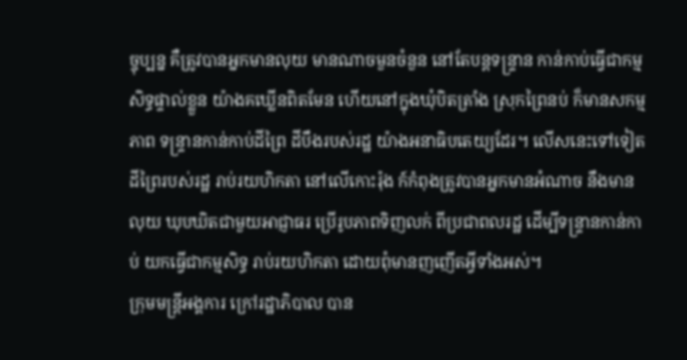ច្ចុប្បន្ន គឺត្រូវបានអ្នកមានលុយ មានណាចមួនចំនួន នៅតែបន្តទន្ទ្រាន កាន់កាប់ធ្វើជាកម្មសិទ្ធផ្ទាល់ខ្លួន យ៉ាងគឃ្លើនពិតមែន ហើយនៅក្នុងឃុំបិតត្រាំង ស្រុកព្រៃនប់ ក៏មានសកម្មភាព ទន្ទ្រានកាន់កាប់ដីព្រៃ ដីបឹងរបស់រដ្ឋ យ៉ាងអនាធិបតេយ្យដែរ។ លើសនេះទៅទៀត ដីព្រៃរបស់រដ្ឋ រាប់រយហិកតា នៅលើកោះរ៉ុង ក៍កំពុងត្រូវបានអ្នកមានអំណាច នឹងមានលុយ ឃុបឃិតជាមួយអាជ្ញាធរ ប្រើរូបភាពទិញលក់ ពីប្រជាពលរដ្ឋ ដើម្បីទន្ទ្រានកាន់កាប់ យកធ្វើជាកម្មសិទ្ធ រាប់រយហិកតា ដោយពុំមានញញើតអ្វីទាំងអស់។
ក្រុមមន្ត្រីអង្គការ ក្រៅរដ្ឋាភិបាល បាន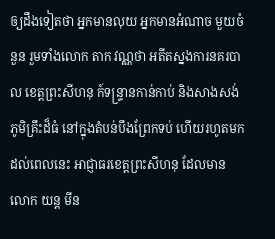ឲ្យដឹងទៀតថា អ្នកមានលុយ អ្នកមានអំណាច មួយចំនួន រួមទាំងលោក តាក វណ្ណថា អតីតស្នងការនគរបាល ខេត្តព្រះសីហនុ ក៍ទន្ទ្រានកាន់កាប់ និងសាងសង់ភូមិគ្រឹះដ៏ធំ នៅក្នុងតំបន់បឹងព្រែកទប់ ហើយរហូតមកដល់ពេលនេះ អាជ្ញាធរខេត្តព្រះសីហនុ ដែលមានលោក យន្ត មីន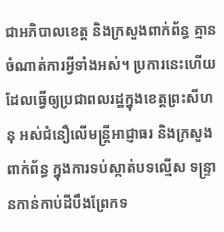ជាអភិបាលខេត្ត និងក្រសួងពាក់ព័ន្ធ គ្មានចំណាត់ការអ្វីទាំងអស់។ ប្រការនេះហើយ ដែលធ្វើឲ្យប្រជាពលរដ្ឋក្នុងខេត្តព្រះសីហនុ អស់ជំនឿលើមន្ត្រីអាជ្ញាធរ និងក្រសួងពាក់ព័ន្ធ ក្នុងការទប់ស្កាត់បទល្មើស ទន្ទ្រានកាន់កាប់ដីបឹងព្រែកទ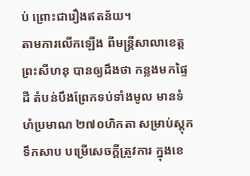ប់ ព្រោះជារឿងឥតន័យ។
តាមការលើកឡើង ពីមន្ត្រីសាលាខេត្តព្រះសីហនុ បានឲ្យដឹងថា កន្លងមកផ្ទៃដី តំបន់បឹងព្រែកទប់ទាំងមូល មានទំហំប្រមាណ ២៧០ហិកតា សម្រាប់ស្តុកទឹកសាប បម្រើសេចក្ដីត្រូវការ ក្នុងខេ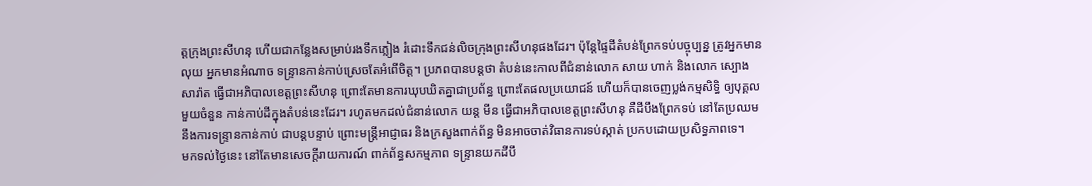ត្តក្រុងព្រះសីហនុ ហើយជាកន្លែងសម្រាប់រងទឹកភ្លៀង រំដោះទឹកជន់លិចក្រុងព្រះសីហនុផងដែរ។ ប៉ុន្តែផ្ទៃដីតំបន់ព្រែកទប់បច្ចុប្បន្ន ត្រូវអ្នកមានលុយ អ្នកមានអំណាច ទន្ទ្រានកាន់កាប់ស្រេចតែអំពើចិត្ត។ ប្រភពបានបន្តថា តំបន់នេះកាលពីជំនាន់លោក សាយ ហាក់ និងលោក ស្បោង សារ៉ាត ធ្វើជាអភិបាលខេត្តព្រះសីហនុ ព្រោះតែមានការឃុបឃិតគ្នាជាប្រព័ន្ធ ព្រោះតែផលប្រយោជន៍ ហើយក៏បានចេញប្លង់កម្មសិទ្ធិ ឲ្យបុគ្គលមួយចំនួន កាន់កាប់ដីក្នុងតំបន់នេះដែរ។ រហូតមកដល់ជំនាន់លោក យន្ត មីន ធ្វើជាអភិបាលខេត្តព្រះសីហនុ គឺដីបឹងព្រែកទប់ នៅតែប្រឈម នឹងការទន្ទ្រានកាន់កាប់ ជាបន្តបន្ទាប់ ព្រោះមន្ត្រីអាជ្ញាធរ និងក្រសួងពាក់ព័ន្ធ មិនអាចចាត់វិធានការទប់ស្កាត់ ប្រកបដោយប្រសិទ្ធភាពទេ។
មកទល់ថ្ងៃនេះ នៅតែមានសេចក្ដីរាយការណ៍ ពាក់ព័ន្ធសកម្មភាព ទន្ទ្រានយកដីបឹ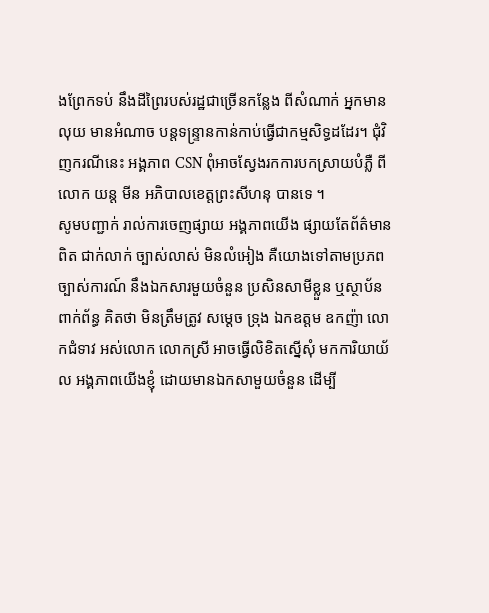ងព្រែកទប់ នឹងដីព្រៃរបស់រដ្ឋជាច្រើនកន្លែង ពីសំណាក់ អ្នកមានលុយ មានអំណាច បន្តទន្ទ្រានកាន់កាប់ធ្វើជាកម្មសិទ្ធដដែរ។ ជុំវិញករណីនេះ អង្គភាព CSN ពុំអាចស្វែងរកការបកស្រាយបំភ្លឺ ពីលោក យន្ត មីន អភិបាលខេត្តព្រះសីហនុ បានទេ ។
សូមបញ្ជាក់ រាល់ការចេញផ្សាយ អង្គភាពយើង ផ្សាយតែព័ត៌មានពិត ជាក់លាក់ ច្បាស់លាស់ មិនលំអៀង គឺយោងទៅតាមប្រភព ច្បាស់ការណ៍ នឹងឯកសារមួយចំនួន ប្រសិនសាមីខ្លួន ឬស្ថាប័នពាក់ព័ន្ធ គិតថា មិនត្រឹមត្រូវ សម្ដេច ទ្រុង ឯកឧត្តម ឧកញ៉ា លោកជំទាវ អស់លោក លោកស្រី អាចធ្វើលិខិតស្នើសុំ មកការិយាយ័ល អង្គភាពយើងខ្ញុំ ដោយមានឯកសាមួយចំនួន ដើម្បី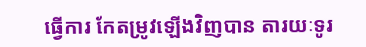ធ្វើការ កែតម្រូវឡើងវិញបាន តារយៈទូរ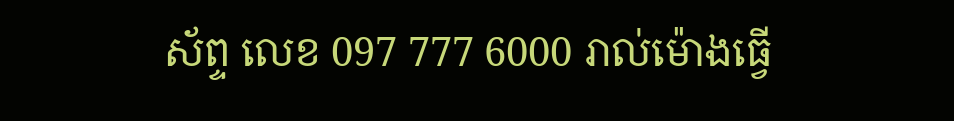ស័ព្ទ លេខ 097 777 6000 រាល់ម៉ោងធ្វើ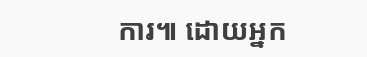ការ៕ ដោយអ្នក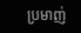ប្រមាញ់